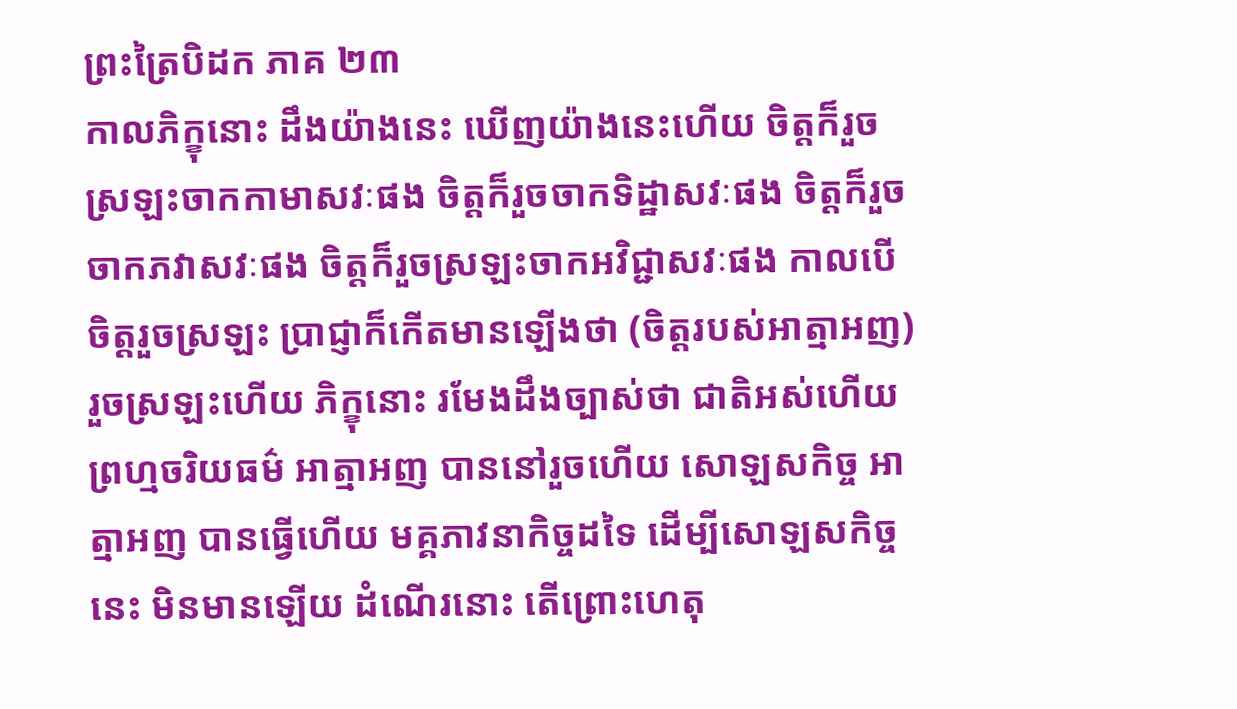ព្រះត្រៃបិដក ភាគ ២៣
កាលភិក្ខុនោះ ដឹងយ៉ាងនេះ ឃើញយ៉ាងនេះហើយ ចិត្តក៏រួចស្រឡះចាកកាមាសវៈផង ចិត្តក៏រួចចាកទិដ្ឋាសវៈផង ចិត្តក៏រួចចាកភវាសវៈផង ចិត្តក៏រួចស្រឡះចាកអវិជ្ជាសវៈផង កាលបើចិត្តរួចស្រឡះ ប្រាជ្ញាក៏កើតមានឡើងថា (ចិត្តរបស់អាត្មាអញ) រួចស្រឡះហើយ ភិក្ខុនោះ រមែងដឹងច្បាស់ថា ជាតិអស់ហើយ ព្រហ្មចរិយធម៌ អាត្មាអញ បាននៅរួចហើយ សោឡសកិច្ច អាត្មាអញ បានធ្វើហើយ មគ្គភាវនាកិច្ចដទៃ ដើម្បីសោឡសកិច្ចនេះ មិនមានឡើយ ដំណើរនោះ តើព្រោះហេតុ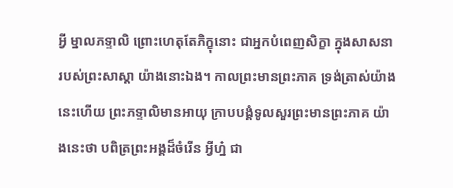អ្វី ម្នាលភទ្ទាលិ ព្រោះហេតុតែភិក្ខុនោះ ជាអ្នកបំពេញសិក្ខា ក្នុងសាសនារបស់ព្រះសាស្តា យ៉ាងនោះឯង។ កាលព្រះមានព្រះភាគ ទ្រង់ត្រាស់យ៉ាងនេះហើយ ព្រះភទ្ទាលិមានអាយុ ក្រាបបង្គំទូលសួរព្រះមានព្រះភាគ យ៉ាងនេះថា បពិត្រព្រះអង្គដ៏ចំរើន អ្វីហ្ន៎ ជា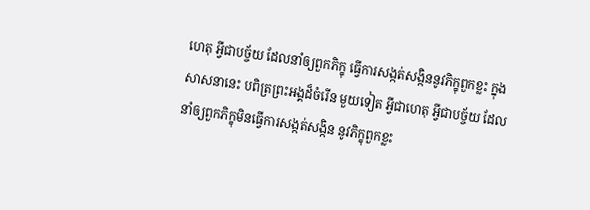ហេតុ អ្វីជាបច្ច័យ ដែលនាំឲ្យពួកភិក្ខុ ធ្វើការសង្កត់សង្កិននូវភិក្ខុពួកខ្លះ ក្នុងសាសនានេះ បពិត្រព្រះអង្គដ៏ចំរើន មួយទៀត អ្វីជាហេតុ អ្វីជាបច្ច័យ ដែលនាំឲ្យពួកភិក្ខុមិនធ្វើការសង្កត់សង្កិន នូវភិក្ខុពួកខ្លះ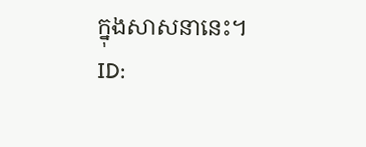ក្នុងសាសនានេះ។
ID: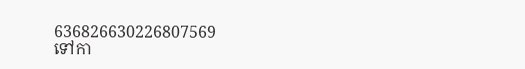636826630226807569
ទៅកា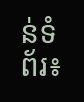ន់ទំព័រ៖